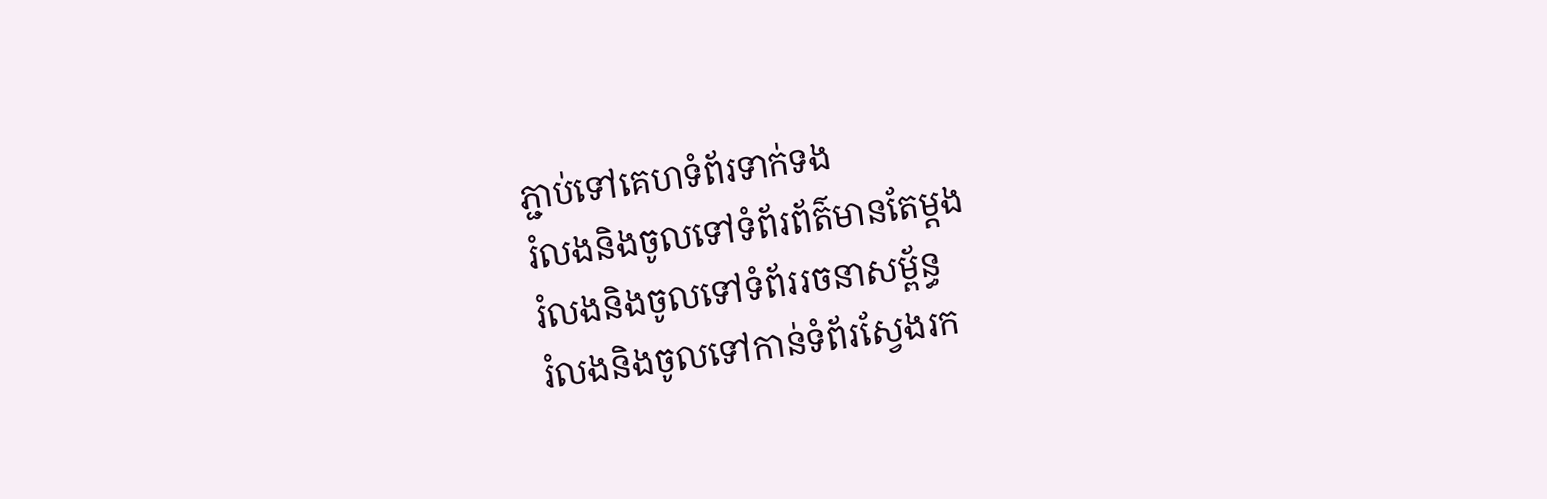ភ្ជាប់ទៅគេហទំព័រទាក់ទង
រំលងនិងចូលទៅទំព័រព័ត៌មានតែម្តង
រំលងនិងចូលទៅទំព័ររចនាសម្ព័ន្ធ
រំលងនិងចូលទៅកាន់ទំព័រស្វែងរក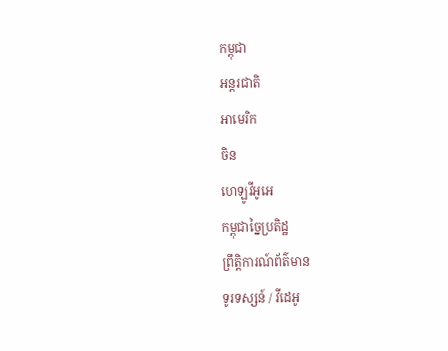កម្ពុជា
អន្តរជាតិ
អាមេរិក
ចិន
ហេឡូវីអូអេ
កម្ពុជាច្នៃប្រតិដ្ឋ
ព្រឹត្តិការណ៍ព័ត៌មាន
ទូរទស្សន៍ / វីដេអូ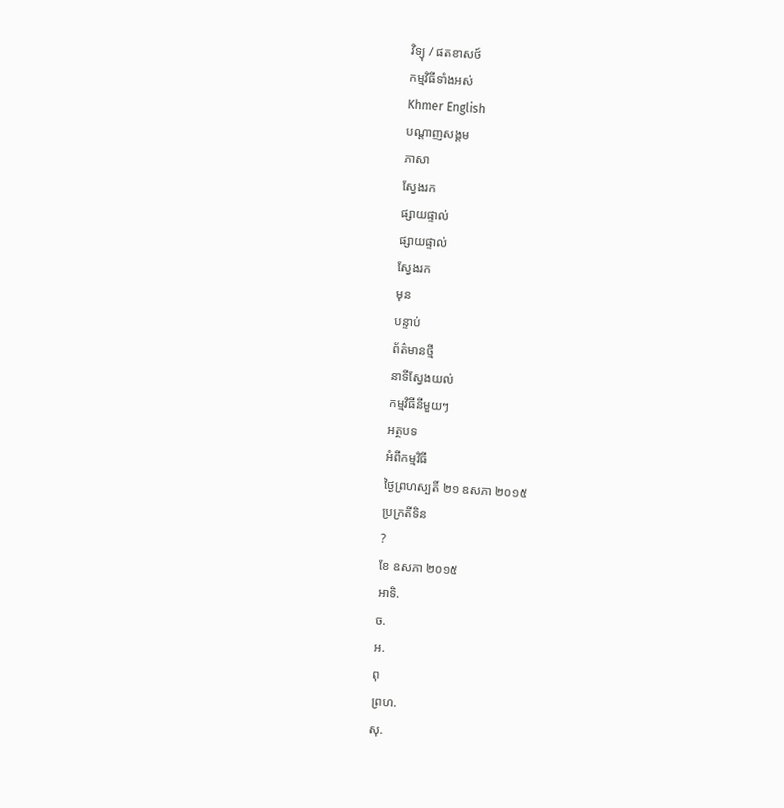វិទ្យុ / ផតខាសថ៍
កម្មវិធីទាំងអស់
Khmer English
បណ្តាញសង្គម
ភាសា
ស្វែងរក
ផ្សាយផ្ទាល់
ផ្សាយផ្ទាល់
ស្វែងរក
មុន
បន្ទាប់
ព័ត៌មានថ្មី
នាទីស្វែងយល់
កម្មវិធីនីមួយៗ
អត្ថបទ
អំពីកម្មវិធី
ថ្ងៃព្រហស្បតិ៍ ២១ ឧសភា ២០១៥
ប្រក្រតីទិន
?
ខែ ឧសភា ២០១៥
អាទិ.
ច.
អ.
ពុ
ព្រហ.
សុ.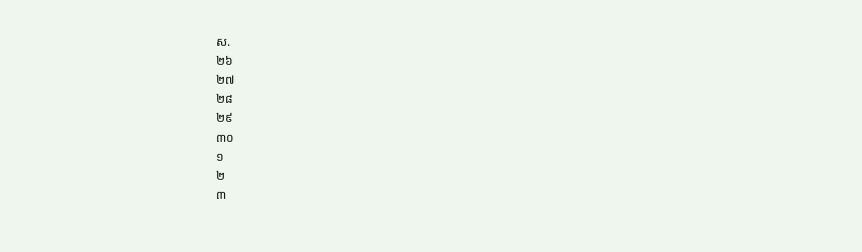ស.
២៦
២៧
២៨
២៩
៣០
១
២
៣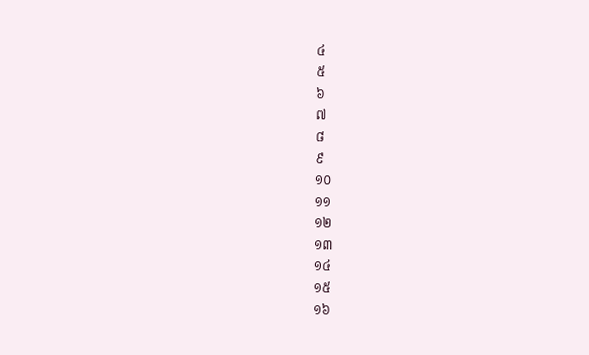៤
៥
៦
៧
៨
៩
១០
១១
១២
១៣
១៤
១៥
១៦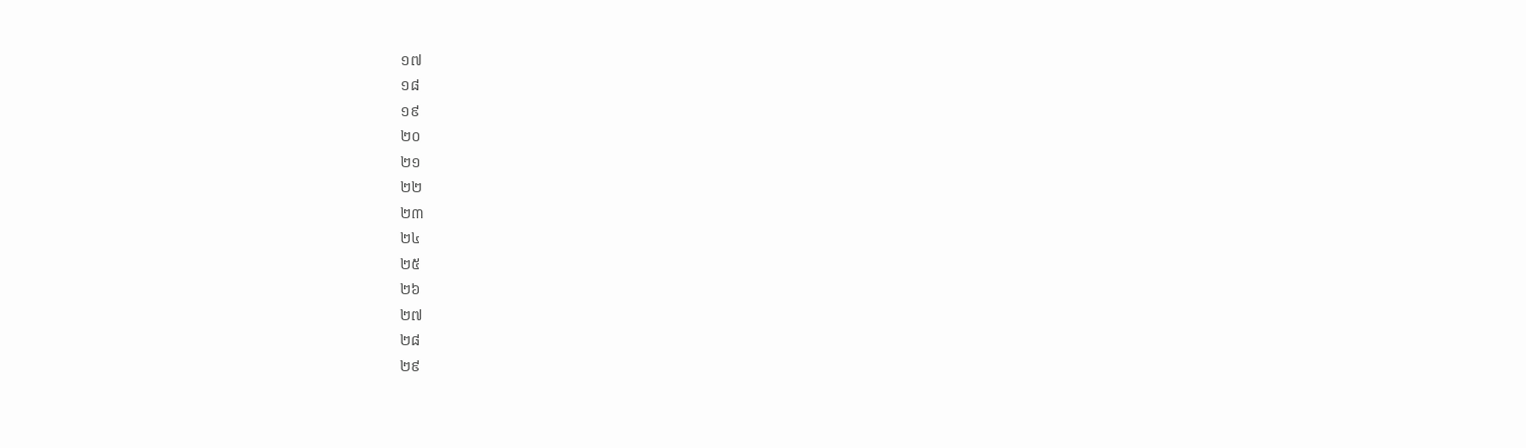១៧
១៨
១៩
២០
២១
២២
២៣
២៤
២៥
២៦
២៧
២៨
២៩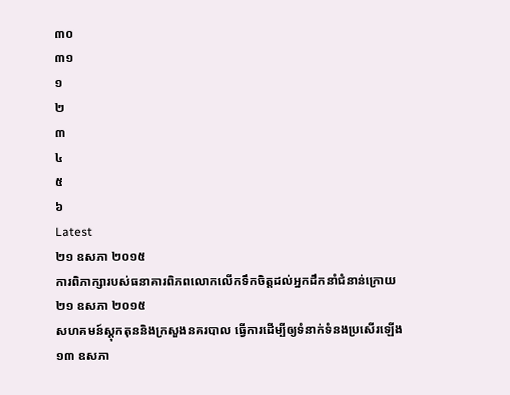៣០
៣១
១
២
៣
៤
៥
៦
Latest
២១ ឧសភា ២០១៥
ការពិភាក្សារបស់ធនាគារពិភពលោកលើកទឹកចិត្តដល់អ្នកដឹកនាំជំនាន់ក្រោយ
២១ ឧសភា ២០១៥
សហគមន៍ស្តុកតុននិងក្រសួងនគរបាល ធ្វើការដើម្បីឲ្យទំនាក់ទំនងប្រសើរឡើង
១៣ ឧសភា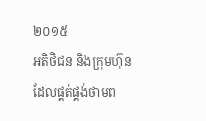២០១៥
អតិថិជន និងក្រុមហ៊ុនដែលផ្គត់ផ្គង់ថាមព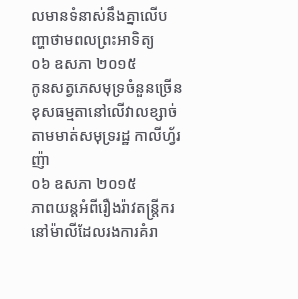លមានទំនាស់នឹងគ្នាលើបញ្ហាថាមពលព្រះអាទិត្យ
០៦ ឧសភា ២០១៥
កូនសត្វភេសមុទ្រចំនួនច្រើនខុសធម្មតានៅលើវាលខ្សាច់តាមមាត់សមុទ្ររដ្ឋ កាលីហ្វ័រញ៉ា
០៦ ឧសភា ២០១៥
ភាពយន្តអំពីរឿងរ៉ាវតន្រ្តីករនៅម៉ាលីដែលរងការគំរា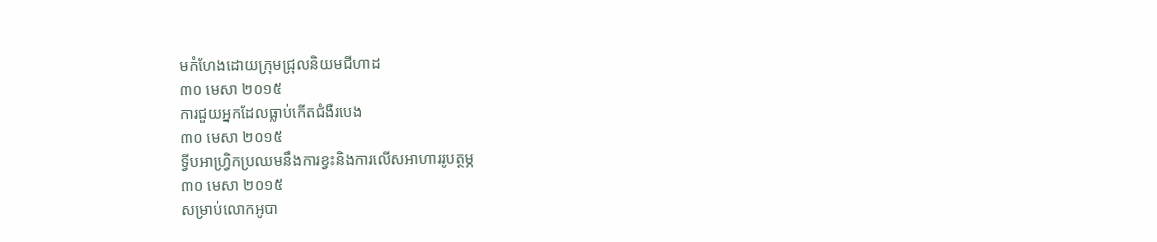មកំហែងដោយក្រុមជ្រុលនិយមជីហាដ
៣០ មេសា ២០១៥
ការជួយអ្នកដែលធ្លាប់កើតជំងឺរបេង
៣០ មេសា ២០១៥
ទ្វីបអាហ្រ្វិកប្រឈមនឹងការខ្វះនិងការលើសអាហាររូបត្ថម្ភ
៣០ មេសា ២០១៥
សម្រាប់លោកអូបា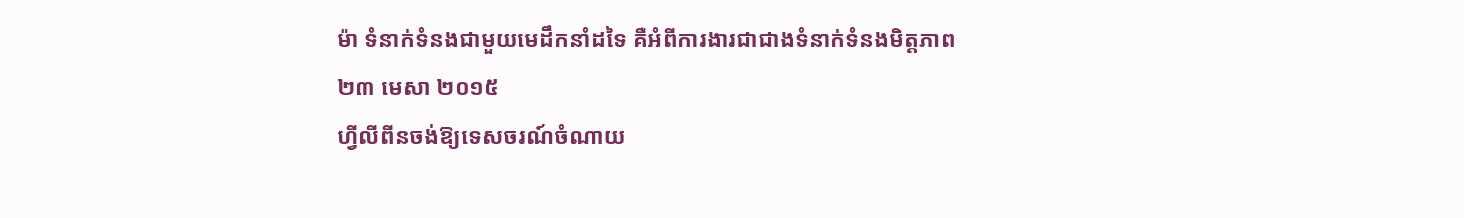ម៉ា ទំនាក់ទំនងជាមួយមេដឹកនាំដទៃ គឺអំពីការងារជាជាងទំនាក់ទំនងមិត្តភាព
២៣ មេសា ២០១៥
ហ្វីលីពីនចង់ឱ្យទេសចរណ៍ចំណាយ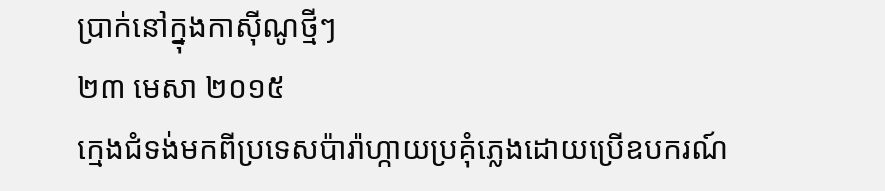ប្រាក់នៅក្នុងកាស៊ីណូថ្មីៗ
២៣ មេសា ២០១៥
ក្មេងជំទង់មកពីប្រទេសប៉ារ៉ាហ្កាយប្រគុំភ្លេងដោយប្រើឧបករណ៍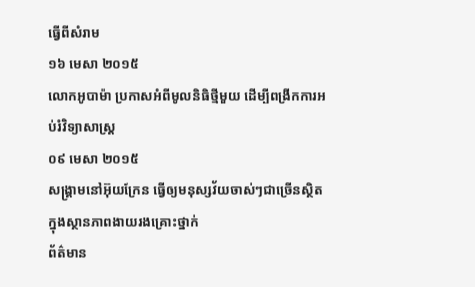ធ្វើពីសំរាម
១៦ មេសា ២០១៥
លោកអូបាម៉ា ប្រកាសអំពីមូលនិធិថ្មីមួយ ដើម្បីពង្រីកការអប់រំវិទ្យាសាស្រ្ត
០៩ មេសា ២០១៥
សង្គ្រាមនៅអ៊ុយក្រែន ធ្វើឲ្យមនុស្សវ័យចាស់ៗជាច្រើនស្ថិតក្នុងស្ថានភាពងាយរងគ្រោះថ្នាក់
ព័ត៌មាន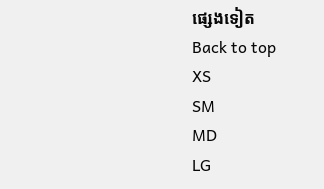ផ្សេងទៀត
Back to top
XS
SM
MD
LG